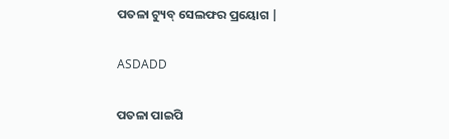ପତଳା ଟ୍ୟୁବ୍ ସେଲଫର ପ୍ରୟୋଗ |

ASDADD

ପତଳା ପାଇପି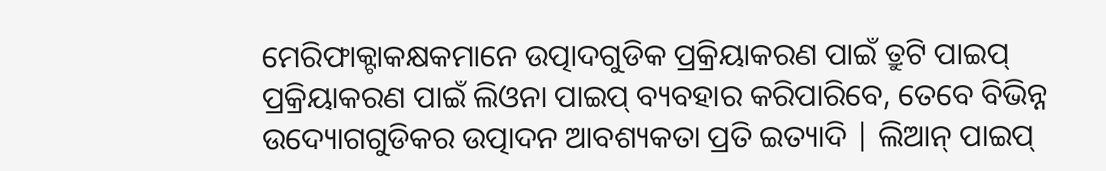ମେରିଫାକ୍ଟାକକ୍ଷକମାନେ ଉତ୍ପାଦଗୁଡିକ ପ୍ରକ୍ରିୟାକରଣ ପାଇଁ ତ୍ରୁଟି ପାଇପ୍ ପ୍ରକ୍ରିୟାକରଣ ପାଇଁ ଲିଓନା ପାଇପ୍ ବ୍ୟବହାର କରିପାରିବେ, ତେବେ ବିଭିନ୍ନ ଉଦ୍ୟୋଗଗୁଡିକର ଉତ୍ପାଦନ ଆବଶ୍ୟକତା ପ୍ରତି ଇତ୍ୟାଦି | ଲିଆନ୍ ପାଇପ୍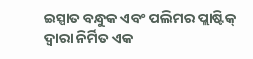ଇସ୍ପାତ ବନ୍ଧୁକ ଏବଂ ପଲିମର ପ୍ଲାଷ୍ଟିକ୍ ଦ୍ୱାରା ନିର୍ମିତ ଏକ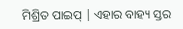ମିଶ୍ରିତ ପାଇପ୍ | ଏହାର ବାହ୍ୟ ସ୍ତର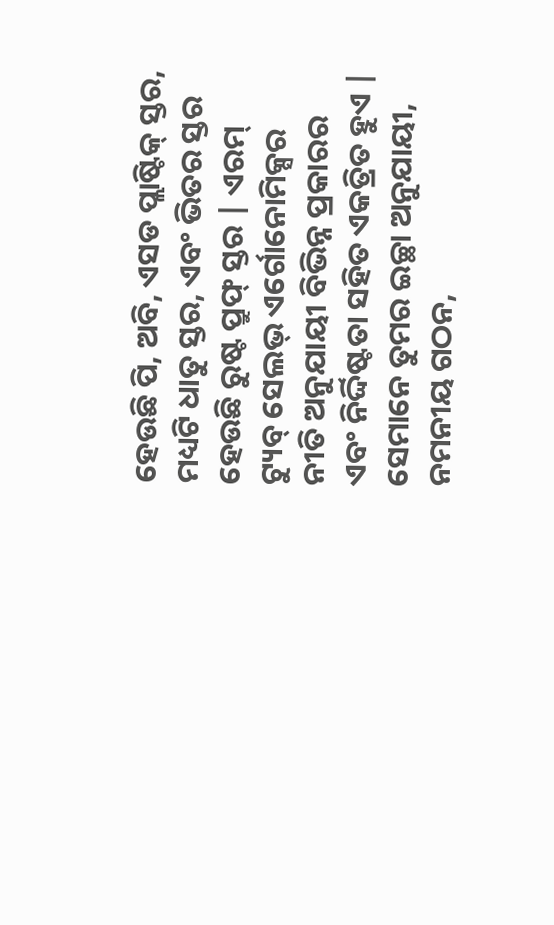ହେଉଛି ପି, ଅବି, ଏସଡ ପ୍ଲାଷ୍ଟିକ୍ ସ୍ତର, ମଧ୍ୟଟି ଧାତୁ ସ୍ତର, ଏବଂ ଭିତର ସ୍ତର ହେଉଛି ରୁଷ୍ଟ ପ୍ରୁଫ୍ ସ୍ତର | ଏରମ୍ ଟ୍ୟୁବ୍ ସେଲଭ୍ ଏର୍ଗୋନୋମିକ୍ସର ନୀତି ଅନୁଯାୟୀ ବିଭିନ୍ନ ପ୍ରକାରର ଏବଂ ନିର୍ଦ୍ଦିଷ୍ଟତା ସହିତ ଏକତ୍ରିତ ହୁଏ | ସେମାନେ ତୁମର ଇଚ୍ଛା ଅନୁଯାୟୀ, ନମନୀୟ ଗଠନ,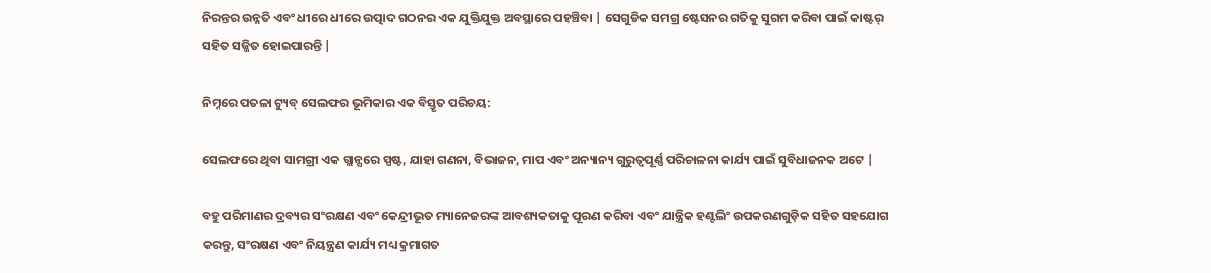ନିରନ୍ତର ଉନ୍ନତି ଏବଂ ଧୀରେ ଧୀରେ ଉତ୍ପାଦ ଗଠନର ଏକ ଯୁକ୍ତିଯୁକ୍ତ ଅବସ୍ଥାରେ ପହଞ୍ଚିବା | ସେଗୁଡିକ ସମଗ୍ର ଷ୍ଟେସନର ଗତିକୁ ସୁଗମ କରିବା ପାଇଁ କାଷ୍ଟର୍ ସହିତ ସଜ୍ଜିତ ହୋଇପାରନ୍ତି |

ନିମ୍ନରେ ପତଳା ଟ୍ୟୁବ୍ ସେଲଫର ଭୂମିକାର ଏକ ବିସ୍ତୃତ ପରିଚୟ:

ସେଲଫରେ ଥିବା ସାମଗ୍ରୀ ଏକ ଗ୍ଲାନ୍ସରେ ସ୍ପଷ୍ଟ, ଯାହା ଗଣନା, ବିଭାଜନ, ମାପ ଏବଂ ଅନ୍ୟାନ୍ୟ ଗୁରୁତ୍ୱପୂର୍ଣ୍ଣ ପରିଚାଳନା କାର୍ଯ୍ୟ ପାଇଁ ସୁବିଧାଜନକ ଅଟେ |

ବହୁ ପରିମାଣର ଦ୍ରବ୍ୟର ସଂରକ୍ଷଣ ଏବଂ କେନ୍ଦ୍ରୀଭୂତ ମ୍ୟାନେଜରଙ୍କ ଆବଶ୍ୟକତାକୁ ପୂରଣ କରିବା ଏବଂ ଯାନ୍ତ୍ରିକ ହଣ୍ଟଲିଂ ଉପକରଣଗୁଡ଼ିକ ସହିତ ସହଯୋଗ କରନ୍ତୁ, ସଂରକ୍ଷଣ ଏବଂ ନିୟନ୍ତ୍ରଣ କାର୍ଯ୍ୟ ମଧ୍ୟ କ୍ରମାଗତ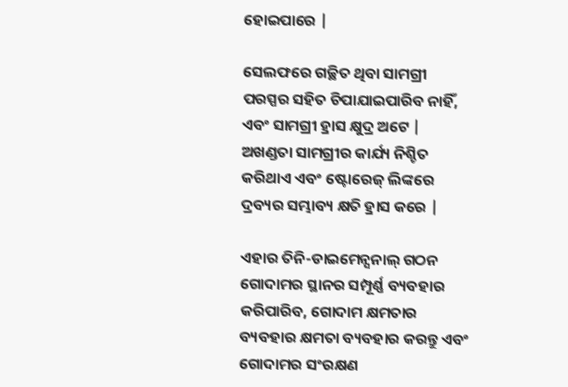ହୋଇପାରେ |

ସେଲଫରେ ଗଚ୍ଛିତ ଥିବା ସାମଗ୍ରୀ ପରସ୍ପର ସହିତ ଚିପାଯାଇପାରିବ ନାହିଁ, ଏବଂ ସାମଗ୍ରୀ ହ୍ରାସ କ୍ଷୁଦ୍ର ଅଟେ | ଅଖଣ୍ଡତା ସାମଗ୍ରୀର କାର୍ଯ୍ୟ ନିଶ୍ଚିତ କରିଥାଏ ଏବଂ ଷ୍ଟୋରେଜ୍ ଲିଙ୍କରେ ଦ୍ରବ୍ୟର ସମ୍ଭାବ୍ୟ କ୍ଷତି ହ୍ରାସ କରେ |

ଏହାର ତିନି-ଡାଇମେନ୍ସନାଲ୍ ଗଠନ ଗୋଦାମର ସ୍ଥାନର ସମ୍ପୂର୍ଣ୍ଣ ବ୍ୟବହାର କରିପାରିବ, ଗୋଦାମ କ୍ଷମତାର ବ୍ୟବହାର କ୍ଷମତା ବ୍ୟବହାର କରନ୍ତୁ ଏବଂ ଗୋଦାମର ସଂରକ୍ଷଣ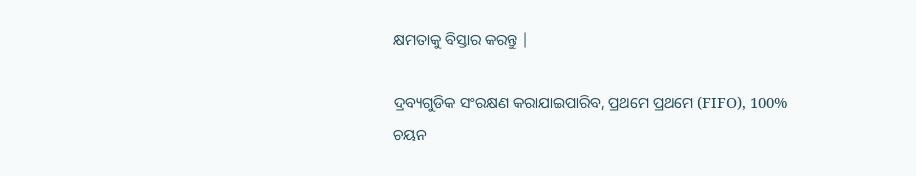କ୍ଷମତାକୁ ବିସ୍ତାର କରନ୍ତୁ |

ଦ୍ରବ୍ୟଗୁଡିକ ସଂରକ୍ଷଣ କରାଯାଇପାରିବ, ପ୍ରଥମେ ପ୍ରଥମେ (FIFO), 100% ଚୟନ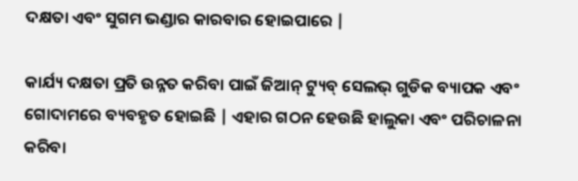ଦକ୍ଷତା ଏବଂ ସୁଗମ ଭଣ୍ଡାର କାରବାର ହୋଇପାରେ |

କାର୍ଯ୍ୟ ଦକ୍ଷତା ପ୍ରତି ଉନ୍ନତ କରିବା ପାଇଁ ଜିଆନ୍ ଟ୍ୟୁବ୍ ସେଲଭ୍ ଗୁଡିକ ବ୍ୟାପକ ଏବଂ ଗୋଦାମରେ ବ୍ୟବହୃତ ହୋଇଛି | ଏହାର ଗଠନ ହେଉଛି ହାଲୁକା ଏବଂ ପରିଚାଳନା କରିବା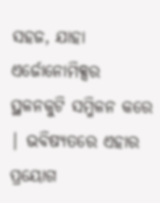ସହଜ, ଯାହା ଏର୍ଜୋନୋମିକ୍ସର ସ୍ଥଳନକୁଟି ସମ୍ମିଳନ କରେ | ଭବିଷ୍ୟତରେ ଏହାର ପ୍ରୟୋଗ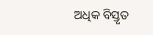ଅଧିକ ବିସ୍ତୃତ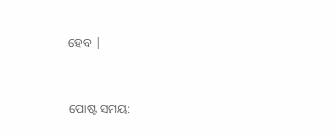ହେବ |


ପୋଷ୍ଟ ସମୟ: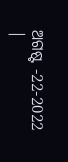ଅଗଷ୍ଟ -22-2022 |